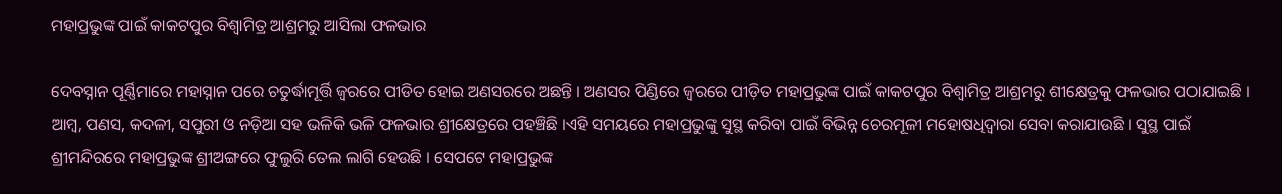ମହାପ୍ରଭୁଙ୍କ ପାଇଁ କାକଟପୁର ବିଶ୍ୱାମିତ୍ର ଆଶ୍ରମରୁ ଆସିଲା ଫଳଭାର

ଦେବସ୍ନାନ ପୂର୍ଣ୍ଣିମାରେ ମହାସ୍ନାନ ପରେ ଚତୁର୍ଦ୍ଧାମୂର୍ତ୍ତି ଜ୍ଵରରେ ପୀଡିତ ହୋଇ ଅଣସରରେ ଅଛନ୍ତି । ଅଣସର ପିଣ୍ଡିରେ ଜ୍ୱରରେ ପୀଡ଼ିତ ମହାପ୍ରଭୁଙ୍କ ପାଇଁ କାକଟପୁର ବିଶ୍ୱାମିତ୍ର ଆଶ୍ରମରୁ ଶୀକ୍ଷେତ୍ରକୁ ଫଳଭାର ପଠାଯାଇଛି । ଆମ୍ବ, ପଣସ, କଦଳୀ, ସପୁରୀ ଓ ନଡ଼ିଆ ସହ ଭଳିକି ଭଳି ଫଳଭାର ଶ୍ରୀକ୍ଷେତ୍ରରେ ପହଞ୍ଚିଛି ।ଏହି ସମୟରେ ମହାପ୍ରଭୁଙ୍କୁ ସୁସ୍ଥ କରିବା ପାଇଁ ବିଭିନ୍ନ ଚେରମୂଳୀ ମହୋଷଧିଦ୍ୱାରା ସେବା କରାଯାଉଛି । ସୁସ୍ଥ ପାଇଁ ଶ୍ରୀମନ୍ଦିରରେ ମହାପ୍ରଭୁଙ୍କ ଶ୍ରୀଅଙ୍ଗରେ ଫୁଲୁରି ତେଲ ଲାଗି ହେଉଛି । ସେପଟେ ମହାପ୍ରଭୁଙ୍କ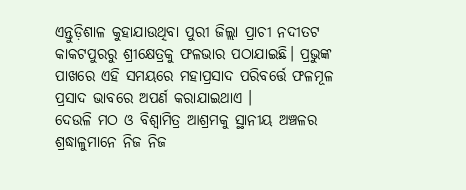ଏନ୍ତୁଡ଼ିଶାଳ କୁହାଯାଉଥିବା ପୁରୀ ଜିଲ୍ଲା ପ୍ରାଚୀ ନଦୀତଟ କାକଟପୁରରୁ ଶ୍ରୀକ୍ଷେତ୍ରକୁ ଫଳଭାର ପଠାଯାଇଛି। ପ୍ରଭୁଙ୍କ ପାଖରେ ଏହି ସମୟରେ ମହାପ୍ରସାଦ ପରିବର୍ତ୍ତେ ଫଳମୂଳ ପ୍ରସାଦ ଭାବରେ ଅପର୍ଣ କରାଯାଇଥାଏ ।
ଦେଉଳି ମଠ ଓ ବିଶ୍ଵାମିତ୍ର ଆଶ୍ରମକୁ ସ୍ଥାନୀୟ ଅଞ୍ଚଳର ଶ୍ରଦ୍ଧାଳୁମାନେ ନିଜ ନିଜ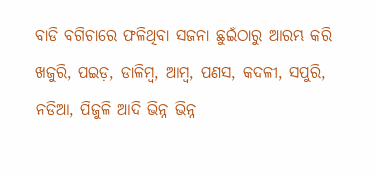ବାଡି ବଗିଚାରେ ଫଳିଥିବା ସଜନା ଛୁଇଁଠାରୁ ଆରମ୍ଭ କରି ଖଜୁରି, ପଇଡ଼, ଡାଳିମ୍ବ, ଆମ୍ବ, ପଣସ, କଦଳୀ, ସପୁରି, ନଡିଆ, ପିଜୁଳି ଆଦି ଭିନ୍ନ ଭିନ୍ନ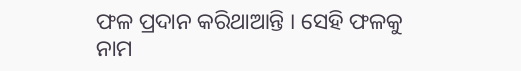ଫଳ ପ୍ରଦାନ କରିଥାଆନ୍ତି । ସେହି ଫଳକୁ ନାମ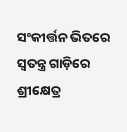ସଂକୀର୍ତ୍ତନ ଭିତରେ ସ୍ୱତନ୍ତ୍ର ଗାଡ଼ିରେ ଶ୍ରୀକ୍ଷେତ୍ର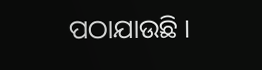ପଠାଯାଉଛି ।